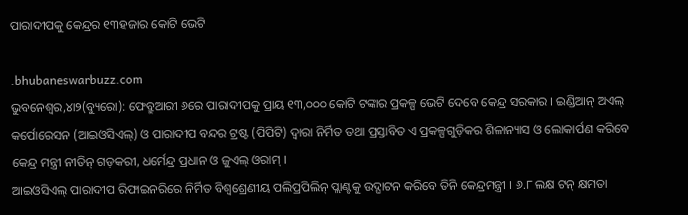ପାରାଦୀପକୁ କେନ୍ଦ୍ରର ୧୩ହଜାର କୋଟି ଭେଟି

.bhubaneswarbuzz.com
ଭୁବନେଶ୍ୱର,୪ା୨(ବ୍ୟୁରୋ): ଫେବ୍ରୁଆରୀ ୬ରେ ପାରାଦୀପକୁ ପ୍ରାୟ ୧୩,୦୦୦ କୋଟି ଟଙ୍କାର ପ୍ରକଳ୍ପ ଭେଟି ଦେବେ କେନ୍ଦ୍ର ସରକାର । ଇଣ୍ଡିଆନ୍ ଅଏଲ୍ କର୍ପୋରେସନ (ଆଇଓସିଏଲ୍) ଓ ପାରାଦୀପ ବନ୍ଦର ଟ୍ରଷ୍ଟ (ପିପିଟି) ଦ୍ୱାରା ନିର୍ମିତ ତଥା ପ୍ରସ୍ତାବିତ ଏ ପ୍ରକଳ୍ପଗୁଡ଼ିକର ଶିଳାନ୍ୟାସ ଓ ଲୋକାର୍ପଣ କରିବେ କେନ୍ଦ୍ର ମନ୍ତ୍ରୀ ନୀତିନ୍ ଗଡ଼କରୀ, ଧର୍ମେନ୍ଦ୍ର ପ୍ରଧାନ ଓ ଜୁଏଲ୍ ଓରାମ୍ ।
ଆଇଓସିଏଲ୍ ପାରାଦୀପ ରିଫାଇନରିରେ ନିର୍ମିତ ବିଶ୍ୱଶ୍ରେଣୀୟ ପଲିପ୍ରପିଲିନ୍ ପ୍ଲାଣ୍ଟକୁ ଉଦ୍ଘାଟନ କରିବେ ତିନି କେନ୍ଦ୍ରମନ୍ତ୍ରୀ । ୬.୮ ଲକ୍ଷ ଟନ୍ କ୍ଷମତା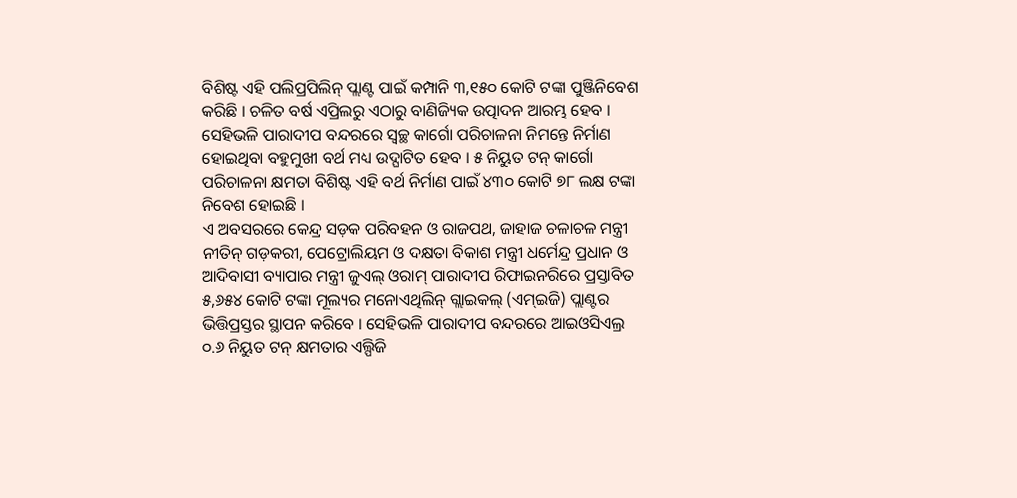ବିଶିଷ୍ଟ ଏହି ପଲିପ୍ରପିଲିନ୍ ପ୍ଲାଣ୍ଟ ପାଇଁ କମ୍ପାନି ୩,୧୫୦ କୋଟି ଟଙ୍କା ପୁଞ୍ଜିନିବେଶ କରିଛି । ଚଳିତ ବର୍ଷ ଏପ୍ରିଲରୁ ଏଠାରୁ ବାଣିଜ୍ୟିକ ଉତ୍ପାଦନ ଆରମ୍ଭ ହେବ ।
ସେହିଭଳି ପାରାଦୀପ ବନ୍ଦରରେ ସ୍ୱଚ୍ଛ କାର୍ଗୋ ପରିଚାଳନା ନିମନ୍ତେ ନିର୍ମାଣ ହୋଇଥିବା ବହୁମୁଖୀ ବର୍ଥ ମଧ୍ୟ ଉଦ୍ଘାଟିତ ହେବ । ୫ ନିୟୁତ ଟନ୍ କାର୍ଗୋ ପରିଚାଳନା କ୍ଷମତା ବିଶିଷ୍ଟ ଏହି ବର୍ଥ ନିର୍ମାଣ ପାଇଁ ୪୩୦ କୋଟି ୭୮ ଲକ୍ଷ ଟଙ୍କା ନିବେଶ ହୋଇଛି ।
ଏ ଅବସରରେ କେନ୍ଦ୍ର ସଡ଼କ ପରିବହନ ଓ ରାଜପଥ, ଜାହାଜ ଚଳାଚଳ ମନ୍ତ୍ରୀ ନୀତିନ୍ ଗଡ଼କରୀ, ପେଟ୍ରୋଲିୟମ ଓ ଦକ୍ଷତା ବିକାଶ ମନ୍ତ୍ରୀ ଧର୍ମେନ୍ଦ୍ର ପ୍ରଧାନ ଓ ଆଦିବାସୀ ବ୍ୟାପାର ମନ୍ତ୍ରୀ ଜୁଏଲ୍ ଓରାମ୍ ପାରାଦୀପ ରିଫାଇନରିରେ ପ୍ରସ୍ତାବିତ ୫,୬୫୪ କୋଟି ଟଙ୍କା ମୂଲ୍ୟର ମନୋଏଥିଲିନ୍ ଗ୍ଲାଇକଲ୍ (ଏମ୍ଇଜି) ପ୍ଲାଣ୍ଟର ଭିତ୍ତିପ୍ରସ୍ତର ସ୍ଥାପନ କରିବେ । ସେହିଭଳି ପାରାଦୀପ ବନ୍ଦରରେ ଆଇଓସିଏଲ୍ର ୦.୬ ନିୟୁତ ଟନ୍ କ୍ଷମତାର ଏଲ୍ପିଜି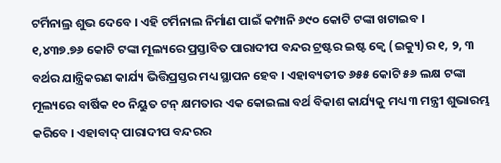ଟର୍ମିନାଲ୍ର ଶୁଭ ଦେବେ । ଏହି ଟର୍ମିନାଲ ନିର୍ମାଣ ପାଇଁ କମ୍ପାନି ୬୯୦ କୋଟି ଟଙ୍କା ଖଟାଇବ ।
୧,୪୩୭.୭୬ କୋଟି ଟଙ୍କା ମୂଲ୍ୟରେ ପ୍ରସ୍ତାବିତ ପାରାଦୀପ ବନ୍ଦର ଟ୍ରଷ୍ଟର ଇଷ୍ଟ କ୍ୱେ (ଇକ୍ୟୁ)ର ୧, ୨, ୩ ବର୍ଥର ଯାନ୍ତ୍ରିକରଣ କାର୍ଯ୍ୟ ଭିତ୍ତିପ୍ରସ୍ତର ମଧ୍ୟ ସ୍ଥାପନ ହେବ । ଏହାବ୍ୟତୀତ ୬୫୫ କୋଟି ୫୬ ଲକ୍ଷ ଟଙ୍କା ମୂଲ୍ୟରେ ବାର୍ଷିକ ୧୦ ନିୟୁତ ଟନ୍ କ୍ଷମତାର ଏକ କୋଇଲା ବର୍ଥ ବିକାଶ କାର୍ଯ୍ୟକୁ ମଧ୍ୟ ୩ ମନ୍ତ୍ରୀ ଶୁଭାରମ୍ଭ କରିବେ । ଏହାବାଦ୍ ପାରାଦୀପ ବନ୍ଦରର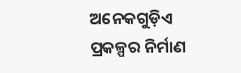ଅନେକଗୁଡ଼ିଏ ପ୍ରକଳ୍ପର ନିର୍ମାଣ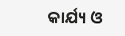କାର୍ଯ୍ୟ ଓ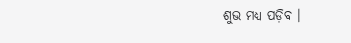ଶୁଭ ମଧ୍ୟ ପଡ଼ିବ ।